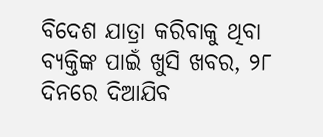ବିଦେଶ ଯାତ୍ରା କରିବାକୁ ଥିବା ବ୍ୟକ୍ତିଙ୍କ ପାଇଁ ଖୁସି ଖବର, ୨୮ ଦିନରେ ଦିଆଯିବ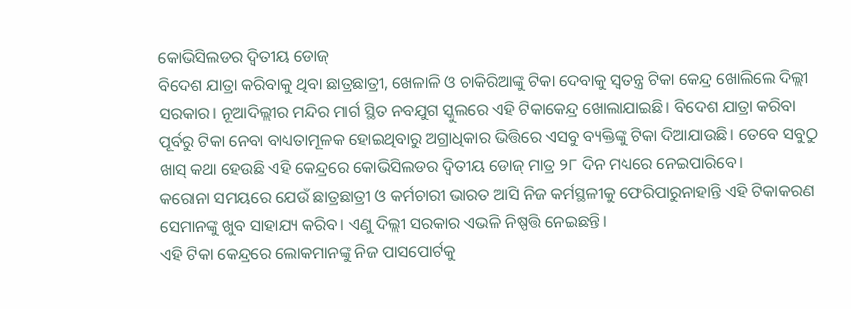କୋଭିସିଲଡର ଦ୍ଵିତୀୟ ଡୋଜ୍
ବିଦେଶ ଯାତ୍ରା କରିବାକୁ ଥିବା ଛାତ୍ରଛାତ୍ରୀ, ଖେଳାଳି ଓ ଚାକିରିଆଙ୍କୁ ଟିକା ଦେବାକୁ ସ୍ୱତନ୍ତ୍ର ଟିକା କେନ୍ଦ୍ର ଖୋଲିଲେ ଦିଲ୍ଲୀ ସରକାର। ନୂଆଦିଲ୍ଲୀର ମନ୍ଦିର ମାର୍ଗ ସ୍ଥିତ ନବଯୁଗ ସ୍କୁଲରେ ଏହି ଟିକାକେନ୍ଦ୍ର ଖୋଲାଯାଇଛି। ବିଦେଶ ଯାତ୍ରା କରିବା ପୂର୍ବରୁ ଟିକା ନେବା ବାଧ୍ୟତାମୂଳକ ହୋଇଥିବାରୁ ଅଗ୍ରାଧିକାର ଭିତ୍ତିରେ ଏସବୁ ବ୍ୟକ୍ତିଙ୍କୁ ଟିକା ଦିଆଯାଉଛି। ତେବେ ସବୁଠୁ ଖାସ୍ କଥା ହେଉଛି ଏହି କେନ୍ଦ୍ରରେ କୋଭିସିଲଡର ଦ୍ଵିତୀୟ ଡୋଜ୍ ମାତ୍ର ୨୮ ଦିନ ମଧ୍ୟରେ ନେଇପାରିବେ।
କରୋନା ସମୟରେ ଯେଉଁ ଛାତ୍ରଛାତ୍ରୀ ଓ କର୍ମଚାରୀ ଭାରତ ଆସି ନିଜ କର୍ମସ୍ଥଳୀକୁ ଫେରିପାରୁନାହାନ୍ତି ଏହି ଟିକାକରଣ ସେମାନଙ୍କୁ ଖୁବ ସାହାଯ୍ୟ କରିବ। ଏଣୁ ଦିଲ୍ଲୀ ସରକାର ଏଭଳି ନିଷ୍ପତ୍ତି ନେଇଛନ୍ତି।
ଏହି ଟିକା କେନ୍ଦ୍ରରେ ଲୋକମାନଙ୍କୁ ନିଜ ପାସପୋର୍ଟକୁ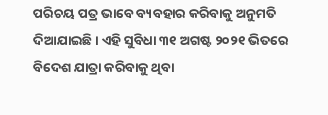ପରିଚୟ ପତ୍ର ଭାବେ ବ୍ୟବହାର କରିବାକୁ ଅନୁମତି ଦିଆଯାଇଛି। ଏହି ସୁବିଧା ୩୧ ଅଗଷ୍ଟ ୨୦୨୧ ଭିତରେ ବିଦେଶ ଯାତ୍ରା କରିବାକୁ ଥିବା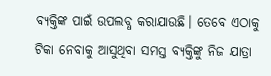ବ୍ୟକ୍ତିଙ୍କ ପାଇଁ ଉପଲବ୍ଧ କରାଯାଉଛି। ତେବେ ଏଠାକୁ ଟିକା ନେବାକୁ ଆସୁଥିବା ସମସ୍ତ ବ୍ୟକ୍ତିଙ୍କୁ ନିଜ ଯାତ୍ରା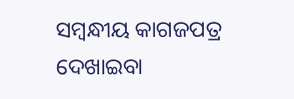ସମ୍ବନ୍ଧୀୟ କାଗଜପତ୍ର ଦେଖାଇବା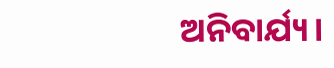ଅନିବାର୍ଯ୍ୟ।